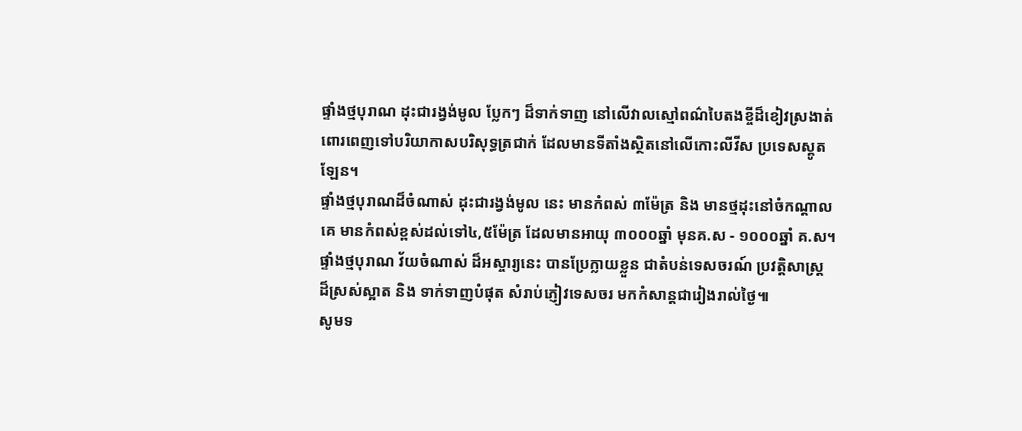ផ្ទាំងថ្មបុរាណ ដុះជារង្វង់មូល ប្លែកៗ ដ៏ទាក់ទាញ នៅលើវាលស្មៅពណ៌បៃតងខ្ចីដ៏ខៀវស្រងាត់
ពោរពេញទៅបរិយាកាសបរិសុទ្ធត្រជាក់ ដែលមានទីតាំងស្ថិតនៅលើកោះលីវីស ប្រទេសស្គូត
ឡែន។
ផ្ទាំងថ្មបុរាណដ៏ចំណាស់ ដុះជារង្វង់មូល នេះ មានកំពស់ ៣ម៉ែត្រ និង មានថ្មដុះនៅចំកណ្តាល
គេ មានកំពស់ខ្ពស់ដល់ទៅ៤,៥ម៉ែត្រ ដែលមានអាយុ ៣០០០ឆ្នាំ មុនគ.ស - ១០០០ឆ្នាំ គ.ស។
ផ្ទាំងថ្មបុរាណ វ័យចំណាស់ ដ៏អស្ចារ្យនេះ បានប្រែក្លាយខ្លួន ជាតំបន់ទេសចរណ៍ ប្រវត្តិសាស្រ្ត
ដ៏ស្រស់ស្អាត និង ទាក់ទាញបំផុត សំរាប់ភ្ញៀវទេសចរ មកកំសាន្តជារៀងរាល់ថ្ងៃ៕
សូមទ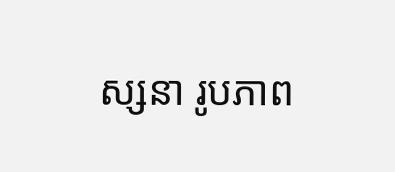ស្សនា រូបភាព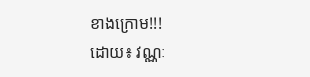ខាងក្រោម!!!
ដោយ៖ វណ្ណៈ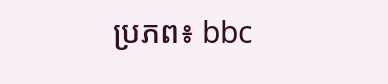ប្រភព៖ bbc